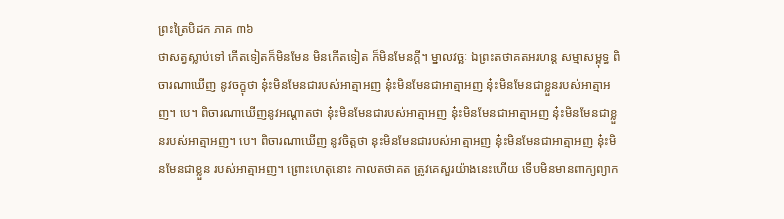ព្រះត្រៃបិដក ភាគ ៣៦
ថាសត្វស្លាប់ទៅ កើតទៀតក៏មិនមែន មិនកើតទៀត ក៏មិនមែនក្តី។ ម្នាលវច្ឆៈ ឯព្រះតថាគតអរហន្ត សម្មាសម្ពុទ្ធ ពិចារណាឃើញ នូវចក្ខុថា នុ៎ះមិនមែនជារបស់អាត្មាអញ នុ៎ះមិនមែនជាអាត្មាអញ នុ៎ះមិនមែនជាខ្លួនរបស់អាត្មាអញ។ បេ។ ពិចារណាឃើញនូវអណ្តាតថា នុ៎ះមិនមែនជារបស់អាត្មាអញ នុ៎ះមិនមែនជាអាត្មាអញ នុ៎ះមិនមែនជាខ្លួនរបស់អាត្មាអញ។ បេ។ ពិចារណាឃើញ នូវចិត្តថា នុះមិនមែនជារបស់អាត្មាអញ នុ៎ះមិនមែនជាអាត្មាអញ នុ៎ះមិនមែនជាខ្លួន របស់អាត្មាអញ។ ព្រោះហេតុនោះ កាលតថាគត ត្រូវគេសួរយ៉ាងនេះហើយ ទើបមិនមានពាក្យព្យាក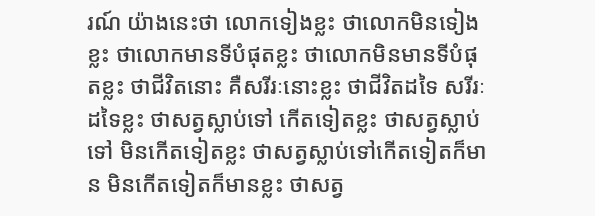រណ៍ យ៉ាងនេះថា លោកទៀងខ្លះ ថាលោកមិនទៀងខ្លះ ថាលោកមានទីបំផុតខ្លះ ថាលោកមិនមានទីបំផុតខ្លះ ថាជីវិតនោះ គឺសរីរៈនោះខ្លះ ថាជីវិតដទៃ សរីរៈដទៃខ្លះ ថាសត្វស្លាប់ទៅ កើតទៀតខ្លះ ថាសត្វស្លាប់ទៅ មិនកើតទៀតខ្លះ ថាសត្វស្លាប់ទៅកើតទៀតក៏មាន មិនកើតទៀតក៏មានខ្លះ ថាសត្វ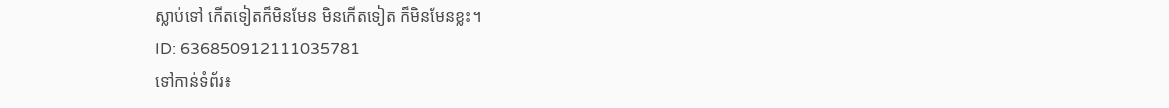ស្លាប់ទៅ កើតទៀតក៏មិនមែន មិនកើតទៀត ក៏មិនមែនខ្លះ។
ID: 636850912111035781
ទៅកាន់ទំព័រ៖